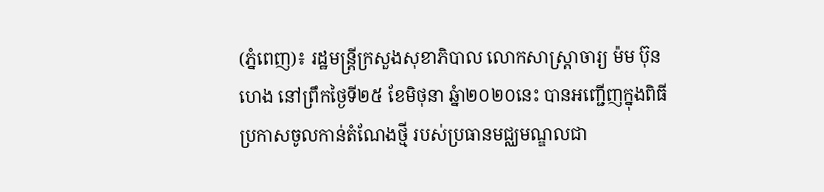(ភ្នំពេញ)៖ រដ្ឋមន្ដ្រីក្រសួងសុខាភិបាល លោកសាស្ដ្រាចារ្យ ម៉ម ប៊ុនហេង នៅព្រឹកថ្ងៃទី២៥ ខែមិថុនា ឆ្នំា២០២០នេះ បានអញ្ជើញក្នុងពិធីប្រកាសចូលកាន់តំណែងថ្មី របស់ប្រធានមជ្ឈមណ្ឌលជា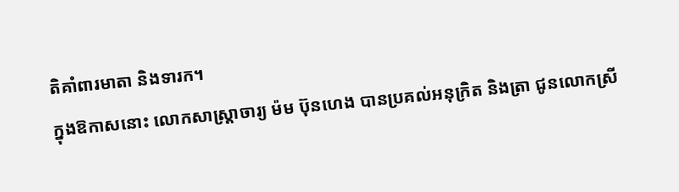តិគាំពារមាតា និងទារក។
ក្នុងឱកាសនោះ លោកសាស្ដ្រាចារ្យ ម៉ម ប៊ុនហេង បានប្រគល់អនុក្រិត និងត្រា ជូនលោកស្រី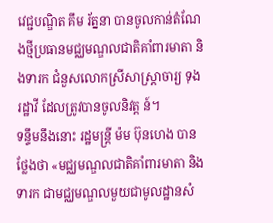វេជ្ជបណ្ឌិត គឹម រ័ត្ននា បានចូលកាន់តំណែងថ្មីប្រធានមជ្ឈមណ្ឌលជាតិគាំពារមាតា និងទារក ជំនួសលោកស្រីសាស្ដ្រាចារ្យ ទុង រដ្ឋាវី ដែលត្រូវបានចូលនិវត្ដ ន៍។
ទន្ទឹមនឹងនោះ រដ្ឋមន្ដ្រី ម៉ម ប៊ុនហេង បានថ្លែងថា «មជ្ឈមណ្ឌលជាតិគាំពារមាតា និងទារក ជាមជ្ឈមណ្ឌលមួយជាមូលដ្ឋានសំ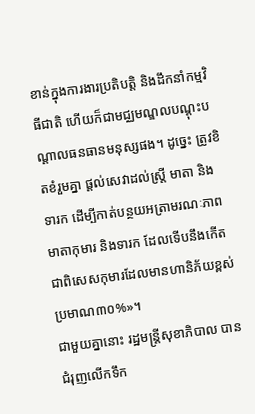ខាន់ក្នុងការងារប្រតិបត្ដិ និងដឹកនាំកម្មវិធីជាតិ ហើយក៏ជាមជ្ឈមណ្ឌលបណ្ដុះបណ្ដាលធនធានមនុស្សផង។ ដូច្នេះ ត្រូវខិតខំរួមគ្នា ផ្ដល់សេវាដល់ស្រ្ដី មាតា និងទារក ដើម្បីកាត់បន្ថយអត្រាមរណៈភាពមាតាកុមារ និងទារក ដែលទើបនឹងកើត ជាពិសេសកុមារដែលមានហានិភ័យខ្ពស់ប្រមាណ៣០%»។
ជាមួយគ្នានោះ រដ្ឋមន្ដ្រីសុខាភិបាល បានជំរុញលើកទឹក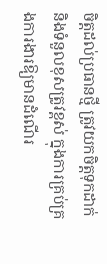ចិត្ដដល់ប្រធានថ្មី ត្រូវយកចិត្ដទុកដាក់ និងទំនួលខុសត្រូវខ្ពស់ ក្នុងការគ្រប់គ្រងការងារឱ្យមានដំណើរ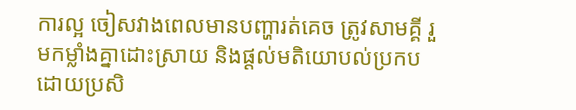ការល្អ ចៀសវាងពេលមានបញ្ហារត់គេច ត្រូវសាមគ្គី រួមកម្លាំងគ្នាដោះស្រាយ និងផ្ដល់មតិយោបល់ប្រកបដោយប្រសិ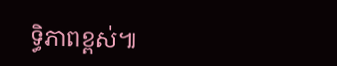ទ្ធិភាពខ្ពស់៕